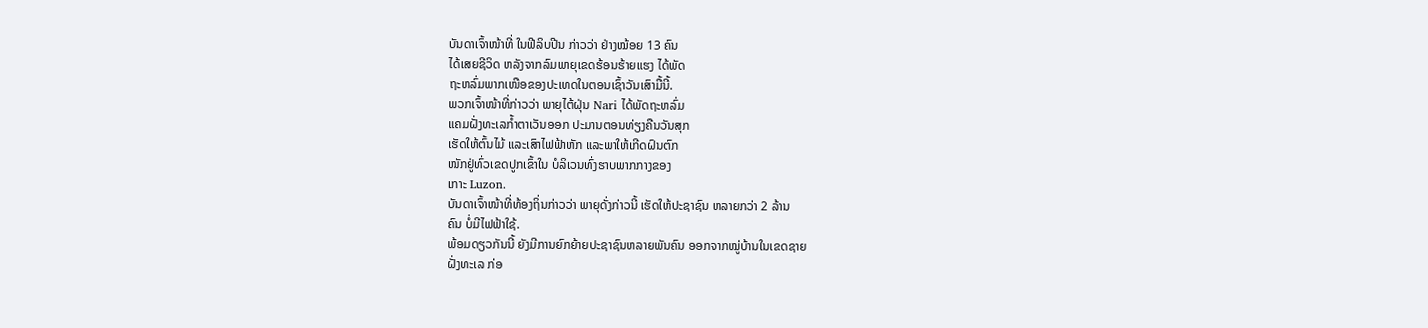ບັນດາເຈົ້າໜ້າທີ່ ໃນຟີລິບປີນ ກ່າວວ່າ ຢ່າງໝ້ອຍ 13 ຄົນ
ໄດ້ເສຍຊີວິດ ຫລັງຈາກລົມພາຍຸເຂດຮ້ອນຮ້າຍແຮງ ໄດ້ພັດ
ຖະຫລົ່ມພາກເໜືອຂອງປະເທດໃນຕອນເຊົ້າວັນເສົາມື້ນີ້.
ພວກເຈົ້າໜ້າທີ່ກ່າວວ່າ ພາຍຸໄຕ້ຝຸ່ນ Nari ໄດ້ພັດຖະຫລົ່ມ
ແຄມຝັ່ງທະເລກໍ້າຕາເວັນອອກ ປະມານຕອນທ່ຽງຄືນວັນສຸກ
ເຮັດໃຫ້ຕົ້ນໄມ້ ແລະເສົາໄຟຟ້າຫັກ ແລະພາໃຫ້ເກີດຝົນຕົກ
ໜັກຢູ່ທົ່ວເຂດປູກເຂົ້າໃນ ບໍລິເວນທົ່ງຮາບພາກກາງຂອງ
ເກາະ Luzon.
ບັນດາເຈົ້າໜ້າທີ່ທ້ອງຖິ່ນກ່າວວ່າ ພາຍຸດັ່ງກ່າວນີ້ ເຮັດໃຫ້ປະຊາຊົນ ຫລາຍກວ່າ 2 ລ້ານ
ຄົນ ບໍ່ມີໄຟຟ້າໃຊ້.
ພ້ອມດຽວກັນນີ້ ຍັງມີການຍົກຍ້າຍປະຊາຊົນຫລາຍພັນຄົນ ອອກຈາກໝູ່ບ້ານໃນເຂດຊາຍ
ຝັ່ງທະເລ ກ່ອ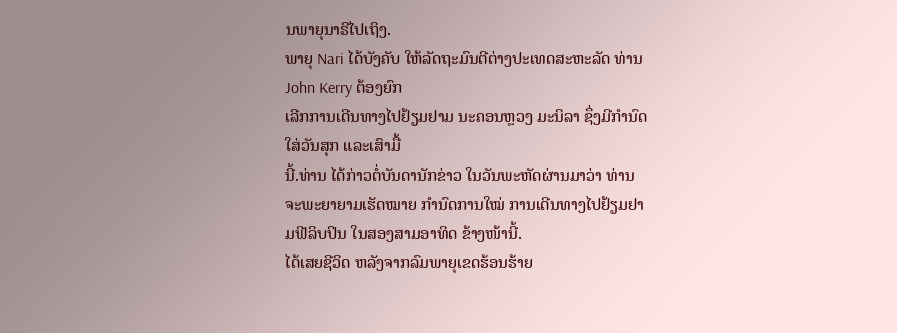ນພາຍຸນາຣີໄປເຖິງ.
ພາຍຸ Nari ໄດ້ບັງຄັບ ໃຫ້ລັດຖະມົນຕີຕ່າງປະເທດສະຫະລັດ ທ່ານ John Kerry ຕ້ອງຍົກ
ເລີກການເດີນທາງໄປຢ້ຽມຢາມ ນະຄອນຫຼວງ ມະນິລາ ຊຶ່ງມີກຳນົດໃສ່ວັນສຸກ ແລະເສົາມື້
ນີ້.ທ່ານ ໄດ້ກ່າວຕໍ່ບັນດານັກຂ່າວ ໃນວັນພະຫັດຜ່ານມາວ່າ ທ່ານຈະພະຍາຍາມເຮັດໝາຍ ກຳນົດການໃໝ່ ການເດີນທາງໄປຢ້ຽມຢາມຟີລິບປິນ ໃນສອງສາມອາທິດ ຂ້າງໜ້ານີ້.
ໄດ້ເສຍຊີວິດ ຫລັງຈາກລົມພາຍຸເຂດຮ້ອນຮ້າຍ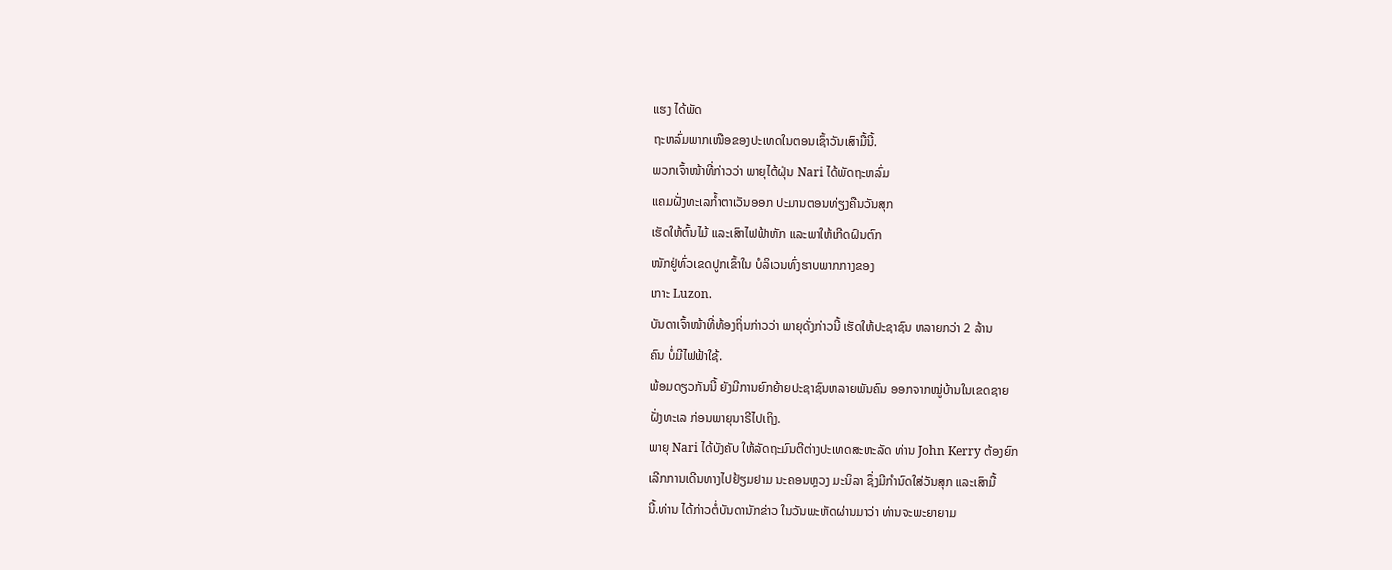ແຮງ ໄດ້ພັດ
ຖະຫລົ່ມພາກເໜືອຂອງປະເທດໃນຕອນເຊົ້າວັນເສົາມື້ນີ້.
ພວກເຈົ້າໜ້າທີ່ກ່າວວ່າ ພາຍຸໄຕ້ຝຸ່ນ Nari ໄດ້ພັດຖະຫລົ່ມ
ແຄມຝັ່ງທະເລກໍ້າຕາເວັນອອກ ປະມານຕອນທ່ຽງຄືນວັນສຸກ
ເຮັດໃຫ້ຕົ້ນໄມ້ ແລະເສົາໄຟຟ້າຫັກ ແລະພາໃຫ້ເກີດຝົນຕົກ
ໜັກຢູ່ທົ່ວເຂດປູກເຂົ້າໃນ ບໍລິເວນທົ່ງຮາບພາກກາງຂອງ
ເກາະ Luzon.
ບັນດາເຈົ້າໜ້າທີ່ທ້ອງຖິ່ນກ່າວວ່າ ພາຍຸດັ່ງກ່າວນີ້ ເຮັດໃຫ້ປະຊາຊົນ ຫລາຍກວ່າ 2 ລ້ານ
ຄົນ ບໍ່ມີໄຟຟ້າໃຊ້.
ພ້ອມດຽວກັນນີ້ ຍັງມີການຍົກຍ້າຍປະຊາຊົນຫລາຍພັນຄົນ ອອກຈາກໝູ່ບ້ານໃນເຂດຊາຍ
ຝັ່ງທະເລ ກ່ອນພາຍຸນາຣີໄປເຖິງ.
ພາຍຸ Nari ໄດ້ບັງຄັບ ໃຫ້ລັດຖະມົນຕີຕ່າງປະເທດສະຫະລັດ ທ່ານ John Kerry ຕ້ອງຍົກ
ເລີກການເດີນທາງໄປຢ້ຽມຢາມ ນະຄອນຫຼວງ ມະນິລາ ຊຶ່ງມີກຳນົດໃສ່ວັນສຸກ ແລະເສົາມື້
ນີ້.ທ່ານ ໄດ້ກ່າວຕໍ່ບັນດານັກຂ່າວ ໃນວັນພະຫັດຜ່ານມາວ່າ ທ່ານຈະພະຍາຍາມ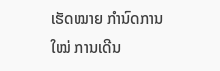ເຮັດໝາຍ ກຳນົດການໃໝ່ ການເດີນ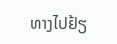ທາງໄປຢ້ຽ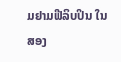ມຢາມຟີລິບປິນ ໃນສອງ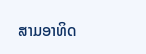ສາມອາທິດ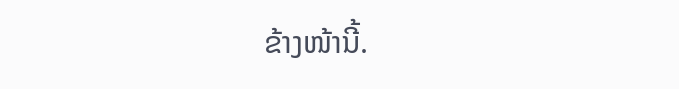ຂ້າງໜ້ານີ້.